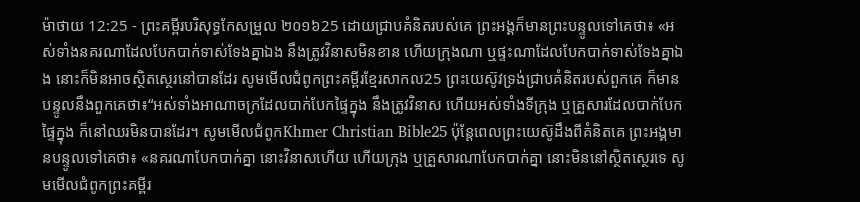ម៉ាថាយ 12:25 - ព្រះគម្ពីរបរិសុទ្ធកែសម្រួល ២០១៦25 ដោយជ្រាបគំនិតរបស់គេ ព្រះអង្គក៏មានព្រះបន្ទូលទៅគេថា៖ «អស់ទាំងនគរណាដែលបែកបាក់ទាស់ទែងគ្នាឯង នឹងត្រូវវិនាសមិនខាន ហើយក្រុងណា ឬផ្ទះណាដែលបែកបាក់ទាស់ទែងគ្នាឯង នោះក៏មិនអាចស្ថិតស្ថេរនៅបានដែរ សូមមើលជំពូកព្រះគម្ពីរខ្មែរសាកល25 ព្រះយេស៊ូវទ្រង់ជ្រាបគំនិតរបស់ពួកគេ ក៏មានបន្ទូលនឹងពួកគេថា៖“អស់ទាំងអាណាចក្រដែលបាក់បែកផ្ទៃក្នុង នឹងត្រូវវិនាស ហើយអស់ទាំងទីក្រុង ឬគ្រួសារដែលបាក់បែកផ្ទៃក្នុង ក៏នៅឈរមិនបានដែរ។ សូមមើលជំពូកKhmer Christian Bible25 ប៉ុន្ដែពេលព្រះយេស៊ូដឹងពីគំនិតគេ ព្រះអង្គមានបន្ទូលទៅគេថា៖ «នគរណាបែកបាក់គ្នា នោះវិនាសហើយ ហើយក្រុង ឬគ្រួសារណាបែកបាក់គ្នា នោះមិននៅស្ថិតស្ថេរទេ សូមមើលជំពូកព្រះគម្ពីរ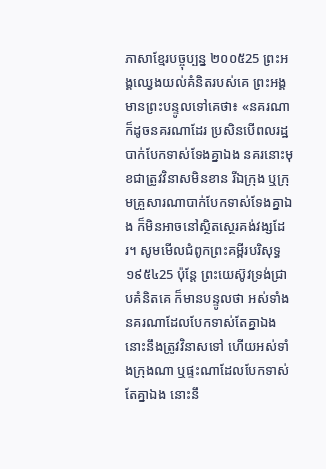ភាសាខ្មែរបច្ចុប្បន្ន ២០០៥25 ព្រះអង្គឈ្វេងយល់គំនិតរបស់គេ ព្រះអង្គមានព្រះបន្ទូលទៅគេថា៖ «នគរណាក៏ដូចនគរណាដែរ ប្រសិនបើពលរដ្ឋបាក់បែកទាស់ទែងគ្នាឯង នគរនោះមុខជាត្រូវវិនាសមិនខាន រីឯក្រុង ឬក្រុមគ្រួសារណាបាក់បែកទាស់ទែងគ្នាឯង ក៏មិនអាចនៅស្ថិតស្ថេរគង់វង្សដែរ។ សូមមើលជំពូកព្រះគម្ពីរបរិសុទ្ធ ១៩៥៤25 ប៉ុន្តែ ព្រះយេស៊ូវទ្រង់ជ្រាបគំនិតគេ ក៏មានបន្ទូលថា អស់ទាំងនគរណាដែលបែកទាស់តែគ្នាឯង នោះនឹងត្រូវវិនាសទៅ ហើយអស់ទាំងក្រុងណា ឬផ្ទះណាដែលបែកទាស់តែគ្នាឯង នោះនឹ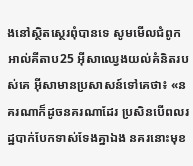ងនៅស្ថិតស្ថេរពុំបានទេ សូមមើលជំពូកអាល់គីតាប25 អ៊ីសាឈ្វេងយល់គំនិតរបស់គេ អ៊ីសាមានប្រសាសន៍ទៅគេថា៖ «នគរណាក៏ដូចនគរណាដែរ ប្រសិនបើពលរដ្ឋបាក់បែកទាស់ទែងគ្នាឯង នគរនោះមុខ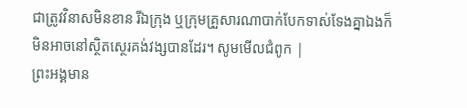ជាត្រូវវិនាសមិនខាន រីឯក្រុង ឬក្រុមគ្រួសារណាបាក់បែកទាស់ទែងគ្នាឯងក៏មិនអាចនៅស្ថិតស្ថេរគង់វង្សបានដែរ។ សូមមើលជំពូក |
ព្រះអង្គមាន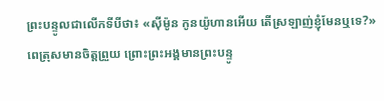ព្រះបន្ទូលជាលើកទីបីថា៖ «ស៊ីម៉ូន កូនយ៉ូហានអើយ តើស្រឡាញ់ខ្ញុំមែនឬទេ?» ពេត្រុសមានចិត្តព្រួយ ព្រោះព្រះអង្គមានព្រះបន្ទូ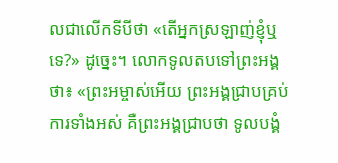លជាលើកទីបីថា «តើអ្នកស្រឡាញ់ខ្ញុំឬទេ?» ដូច្នេះ។ លោកទូលតបទៅព្រះអង្គថា៖ «ព្រះអម្ចាស់អើយ ព្រះអង្គជ្រាបគ្រប់ការទាំងអស់ គឺព្រះអង្គជ្រាបថា ទូលបង្គំ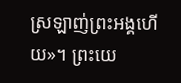ស្រឡាញ់ព្រះអង្គហើយ»។ ព្រះយេ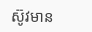ស៊ូវមាន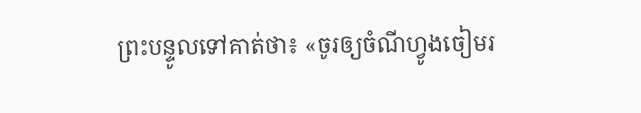ព្រះបន្ទូលទៅគាត់ថា៖ «ចូរឲ្យចំណីហ្វូងចៀមរ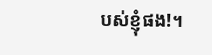បស់ខ្ញុំផង!។